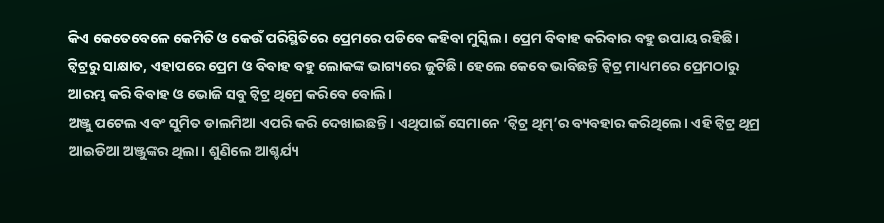କିଏ କେତେବେଳେ କେମିତି ଓ କେଉଁ ପରିସ୍ଥିତିରେ ପ୍ରେମରେ ପଡିବେ କହିବା ମୁସ୍କିଲ। ପ୍ରେମ ବିବାହ କରିବାର ବହୁ ଉପାୟ ରହିଛି। ଟ୍ୱିଟ୍ରରୁ ସାକ୍ଷାତ, ଏହାପରେ ପ୍ରେମ ଓ ବିବାହ ବହୁ ଲୋକଙ୍କ ଭାଗ୍ୟରେ ଜୁଟିଛି। ହେଲେ କେବେ ଭାବିଛନ୍ତି ଟ୍ୱିଟ୍ର ମାଧ୍ୟମରେ ପ୍ରେମଠାରୁ ଆରମ୍ଭ କରି ବିବାହ ଓ ଭୋଜି ସବୁ ଟ୍ୱିଟ୍ର ଥିମ୍ରେ କରିବେ ବୋଲି।
ଅଞ୍ଜୁ ପଟେଲ ଏବଂ ସୁମିତ ଡାଲମିଆ ଏପରି କରି ଦେଖାଇଛନ୍ତି। ଏଥିପାଇଁ ସେମାନେ ‘ଟ୍ୱିଟ୍ର ଥିମ୍’ର ବ୍ୟବହାର କରିଥିଲେ। ଏହି ଟ୍ୱିଟ୍ର ଥିମ୍ର ଆଇଡିଆ ଅଞ୍ଜୁଙ୍କର ଥିଲା। ଶୁଣିଲେ ଆଶ୍ଚର୍ଯ୍ୟ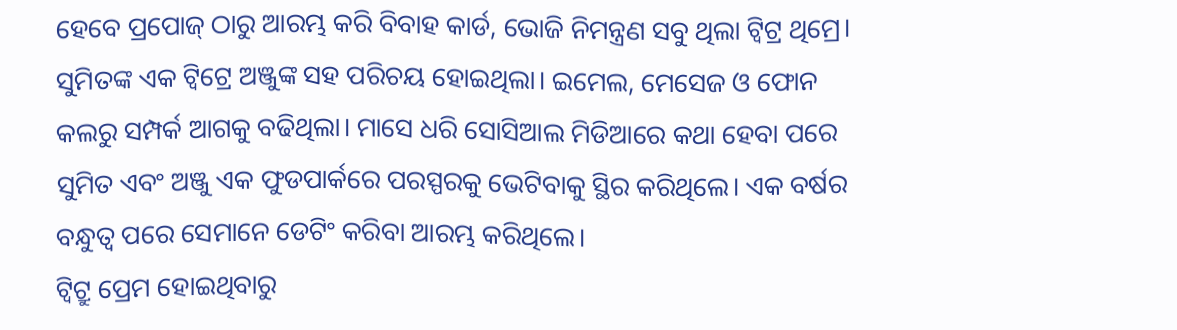ହେବେ ପ୍ରପୋଜ୍ ଠାରୁ ଆରମ୍ଭ କରି ବିବାହ କାର୍ଡ, ଭୋଜି ନିମନ୍ତ୍ରଣ ସବୁ ଥିଲା ଟ୍ୱିଟ୍ର ଥିମ୍ରେ।
ସୁମିତଙ୍କ ଏକ ଟ୍ୱିଟ୍ରେ ଅଞ୍ଜୁଙ୍କ ସହ ପରିଚୟ ହୋଇଥିଲା। ଇମେଲ, ମେସେଜ ଓ ଫୋନ କଲରୁ ସମ୍ପର୍କ ଆଗକୁ ବଢିଥିଲା। ମାସେ ଧରି ସୋସିଆଲ ମିଡିଆରେ କଥା ହେବା ପରେ ସୁମିତ ଏବଂ ଅଞ୍ଜୁ ଏକ ଫୁଡପାର୍କରେ ପରସ୍ପରକୁ ଭେଟିବାକୁ ସ୍ଥିର କରିଥିଲେ। ଏକ ବର୍ଷର ବନ୍ଧୁତ୍ୱ ପରେ ସେମାନେ ଡେଟିଂ କରିବା ଆରମ୍ଭ କରିଥିଲେ।
ଟ୍ୱିଟ୍ରୁ ପ୍ରେମ ହୋଇଥିବାରୁ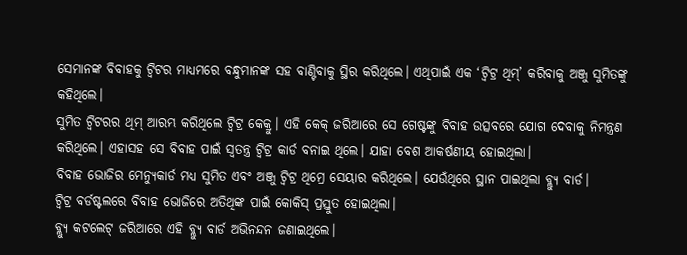ସେମାନଙ୍କ ବିବାହକୁ ଟ୍ୱିଟର ମାଧ୍ୟମରେ ବନ୍ଧୁମାନଙ୍କ ସହ ବାଣ୍ଟିବାକୁ ସ୍ଥିର କରିଥିଲେ। ଏଥିପାଇଁ ଏକ ‘ଟ୍ୱିଟ୍ର ଥିମ୍’ କରିବାକୁ ଅଞ୍ଜୁ ସୁମିତଙ୍କୁ କହିଥିଲେ।
ସୁମିତ ଟ୍ୱିଟରର ଥିମ୍ ଆରମ୍ଭ କରିଥିଲେ ଟ୍ୱିଟ୍ର କେକ୍ରୁ। ଏହି କେକ୍ ଜରିଆରେ ସେ ଗେଷ୍ଟଙ୍କୁ ବିବାହ ଉତ୍ସବରେ ଯୋଗ ଦେବାକୁ ନିମନ୍ତ୍ରଣ କରିଥିଲେ। ଏହାସହ ସେ ବିବାହ ପାଇଁ ସ୍ୱତନ୍ତ୍ର ଟ୍ୱିଟ୍ର କାର୍ଡ ବନାଇ ଥିଲେ। ଯାହା ବେଶ ଆକର୍ଷଣୀୟ ହୋଇଥିଲା।
ବିବାହ ଭୋଜିର ମେନ୍ୟୁକାର୍ଡ ମଧ୍ୟ ସୁମିତ ଏବଂ ଅଞ୍ଜୁ ଟ୍ୱିଟ୍ର ଥିମ୍ରେ ସେୟାର କରିଥିଲେ। ଯେଉଁଥିରେ ସ୍ଥାନ ପାଇଥିଲା ବ୍ଲ୍ୟୁ ବାର୍ଡ।
ଟ୍ୱିଟ୍ର ବର୍ଡଷ୍ଟଲରେ ବିବାହ ଭୋଜିରେ ଅତିଥିଙ୍କ ପାଇଁ କୋକିସ୍ ପ୍ରସ୍ତୁତ ହୋଇଥିଲା।
ବ୍ଲ୍ୟୁ କଟଲେଟ୍ ଜରିଆରେ ଏହି ବ୍ଲ୍ୟୁ ବାର୍ଡ ଅଭିନନ୍ଦନ ଜଣାଇଥିଲେ।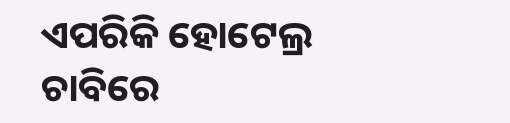ଏପରିକି ହୋଟେଲ୍ର ଚାବିରେ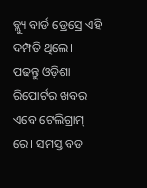ବ୍ଲ୍ୟୁ ବାର୍ଡ ଡ୍ରେସ୍ରେ ଏହି ଦମ୍ପତି ଥିଲେ।
ପଢନ୍ତୁ ଓଡ଼ିଶା ରିପୋର୍ଟର ଖବର ଏବେ ଟେଲିଗ୍ରାମ୍ ରେ। ସମସ୍ତ ବଡ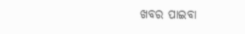ଖବର ପାଇବା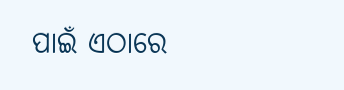ପାଇଁ ଏଠାରେ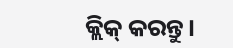କ୍ଲିକ୍ କରନ୍ତୁ।